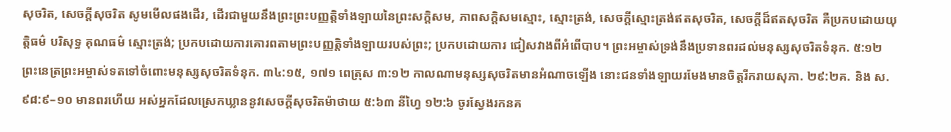សុចរិត, សេចក្ដីសុចរិត សូមមើលផងដើរ, ដើរជាមួយនឹងព្រះព្រះបញ្ញត្តិទាំងឡាយនៃព្រះសក្ដិសម, ភាពសក្ដិសមស្មោះ, ស្មោះត្រង់, សេចក្ដីស្មោះត្រង់ឥតសុចរិត, សេចក្ដីដ៏ឥតសុចរិត គឺប្រកបដោយយុត្តិធម៌ បរិសុទ្ធ គុណធម៌ ស្មោះត្រង់; ប្រកបដោយការគោរពតាមព្រះបញ្ញត្តិទាំងឡាយរបស់ព្រះ; ប្រកបដោយការ ជៀសវាងពីអំពើបាប។ ព្រះអម្ចាស់ទ្រង់នឹងប្រទានពរដល់មនុស្សសុចរិតទំនុក. ៥:១២ ព្រះនេត្រព្រះអម្ចាស់ទតទៅចំពោះមនុស្សសុចរិតទំនុក. ៣៤:១៥, ១៧១ ពេត្រុស ៣:១២ កាលណាមនុស្សសុចរិតមានអំណាចឡើង នោះជនទាំងឡាយរមែងមានចិត្តរីករាយសុភា. ២៩:២គ. និង ស. ៩៨:៩–១០ មានពរហើយ អស់អ្នកដែលស្រេកឃ្លាននូវសេចក្ដីសុចរិតម៉ាថាយ ៥:៦៣ នីហ្វៃ ១២:៦ ចូរស្វែងរកនគ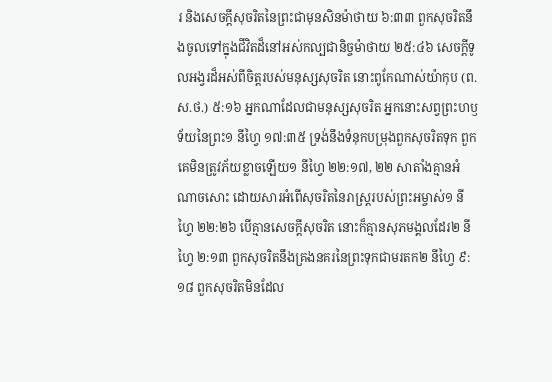រ និងសេចក្ដីសុចរិតនៃព្រះជាមុនសិនម៉ាថាយ ៦:៣៣ ពួកសុចរិតនឹងចូលទៅក្នុងជីវិតដ៏នៅអស់កល្បជានិច្ចម៉ាថាយ ២៥:៤៦ សេចក្ដីទូលអង្វរដ៏អស់ពីចិត្តរបស់មនុស្សសុចរិត នោះពូកែណាស់យ៉ាកុប (ព.ស.ថ.) ៥:១៦ អ្នកណាដែលជាមនុស្សសុចរិត អ្នកនោះសព្វព្រះហឫទ័យនៃព្រះ១ នីហ្វៃ ១៧:៣៥ ទ្រង់នឹងទំនុកបម្រុងពួកសុចរិតទុក ពួកគេមិនត្រូវភ័យខ្លាចឡើយ១ នីហ្វៃ ២២:១៧, ២២ សាតាំងគ្មានអំណាចសោះ ដោយសារអំពើសុចរិតនៃរាស្ត្ររបស់ព្រះអម្ចាស់១ នីហ្វៃ ២២:២៦ បើគ្មានសេចក្ដីសុចរិត នោះក៏គ្មានសុភមង្គលដែរ២ នីហ្វៃ ២:១៣ ពួកសុចរិតនឹងគ្រងនគរនៃព្រះទុកជាមរតក២ នីហ្វៃ ៩:១៨ ពួកសុចរិតមិនដែល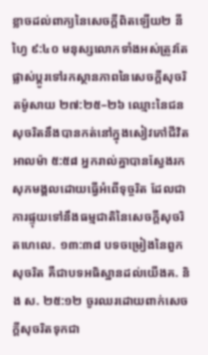ខ្លាចដល់ពាក្យនៃសេចក្ដីពិតឡើយ២ នីហ្វៃ ៩:៤០ មនុស្សលោកទាំងអស់ត្រូវតែផ្លាស់ប្ដូរទៅរកស្ថានភាពនៃសេចក្ដីសុចរិតម៉ូសាយ ២៧:២៥–២៦ ឈ្មោះនៃជនសុចរិតនឹងបានកត់នៅក្នុងសៀវភៅជីវិតអាលម៉ា ៥:៥៨ អ្នករាល់គ្នាបានស្វែងរកសុភមង្គលដោយធ្វើអំពើទុច្ចរិត ដែលជាការផ្ទុយទៅនឹងធម្មជាតិនៃសេចក្ដីសុចរិតហេលេ. ១៣:៣៨ បទចម្រៀងនៃពួកសុចរិត គឺជាបទអធិស្ឋានដល់យើងគ. និង ស. ២៥:១២ ចូរឈរដោយពាក់សេចក្ដីសុចរិតទុកជា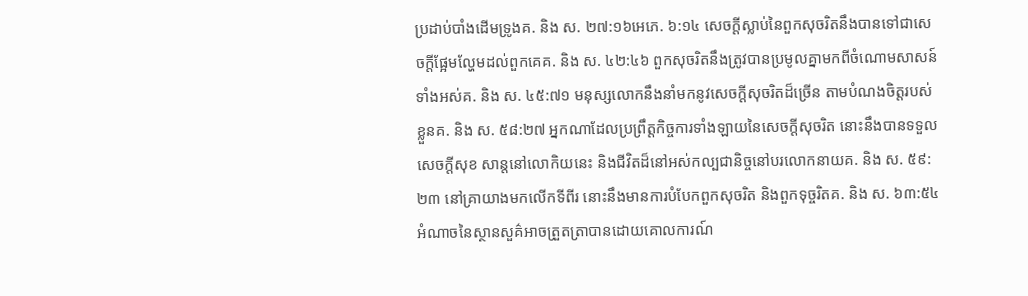ប្រដាប់បាំងដើមទ្រូងគ. និង ស. ២៧:១៦អេភេ. ៦:១៤ សេចក្ដីស្លាប់នៃពួកសុចរិតនឹងបានទៅជាសេចក្ដីផ្អែមល្ហែមដល់ពួកគេគ. និង ស. ៤២:៤៦ ពួកសុចរិតនឹងត្រូវបានប្រមូលគ្នាមកពីចំណោមសាសន៍ទាំងអស់គ. និង ស. ៤៥:៧១ មនុស្សលោកនឹងនាំមកនូវសេចក្ដីសុចរិតដ៏ច្រើន តាមបំណងចិត្តរបស់ខ្លួនគ. និង ស. ៥៨:២៧ អ្នកណាដែលប្រព្រឹត្តកិច្ចការទាំងឡាយនៃសេចក្ដីសុចរិត នោះនឹងបានទទួលសេចក្ដីសុខ សាន្តនៅលោកិយនេះ និងជីវិតដ៏នៅអស់កល្បជានិច្ចនៅបរលោកនាយគ. និង ស. ៥៩:២៣ នៅគ្រាយាងមកលើកទីពីរ នោះនឹងមានការបំបែកពួកសុចរិត និងពួកទុច្ចរិតគ. និង ស. ៦៣:៥៤ អំណាចនៃស្ថានសួគ៌អាចត្រួតត្រាបានដោយគោលការណ៍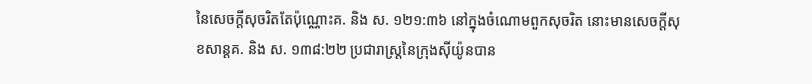នៃសេចក្ដីសុចរិតតែប៉ុណ្ណោះគ. និង ស. ១២១:៣៦ នៅក្នុងចំណោមពួកសុចរិត នោះមានសេចក្ដីសុខសាន្តគ. និង ស. ១៣៨:២២ ប្រជារាស្ត្រនៃក្រុងស៊ីយ៉ូនបាន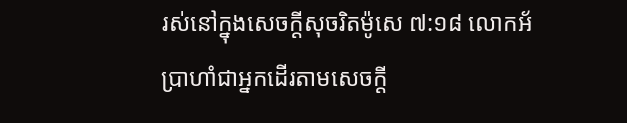រស់នៅក្នុងសេចក្ដីសុចរិតម៉ូសេ ៧:១៨ លោកអ័ប្រាហាំជាអ្នកដើរតាមសេចក្ដី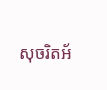សុចរិតអ័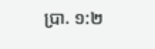ប្រា. ១:២